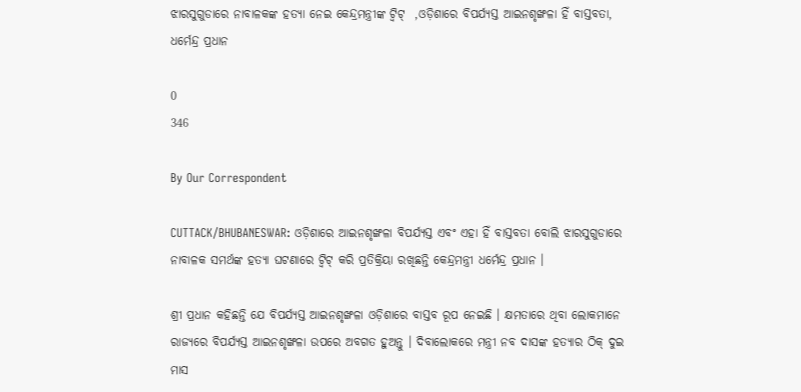ଝାରସୁଗୁଡାରେ ନାବାଳକଙ୍କ ହତ୍ୟା ନେଇ କେନ୍ଦ୍ରମନ୍ତ୍ରୀଙ୍କ ଟ୍ୱିଟ୍  ,ଓଡ଼ିଶାରେ ବିପର୍ଯ୍ୟସ୍ତ ଆଇନଶୃଙ୍ଖଳା ହିଁ ବାସ୍ତବତା, ଧର୍ମେନ୍ଦ୍ର ପ୍ରଧାନ

0
346

By Our Correspondent

CUTTACK/BHUBANESWAR: ଓଡ଼ିଶାରେ ଆଇନଶୃଙ୍ଖଳା ବିପର୍ଯ୍ୟସ୍ତ ଏବଂ ଏହା ହିଁ ବାସ୍ତବତା ବୋଲି ଝାରସୁଗୁଡାରେ ନାବାଳକ ସମର୍ଥଙ୍କ ହତ୍ୟା ଘଟଣାରେ ଟ୍ୱିଟ୍ କରି ପ୍ରତିକ୍ରିୟା ରଖିଛନ୍ତି କେନ୍ଦ୍ରମନ୍ତ୍ରୀ ଧର୍ମେନ୍ଦ୍ର ପ୍ରଧାନ ।

ଶ୍ରୀ ପ୍ରଧାନ କହିଛନ୍ତି ଯେ ବିପର୍ଯ୍ୟସ୍ତ ଆଇନଶୃଙ୍ଖଳା ଓଡ଼ିଶାରେ ବାସ୍ତବ ରୂପ ନେଇଛି । କ୍ଷମତାରେ ଥିବା ଲୋକମାନେ ରାଜ୍ୟରେ ବିପର୍ଯ୍ୟସ୍ତ ଆଇନଶୃଙ୍ଖଳା ଉପରେ ଅବଗତ ହୁଅନ୍ତୁ । ଦିବାଲୋକରେ ମନ୍ତ୍ରୀ ନବ ଦାସଙ୍କ ହତ୍ୟାର ଠିକ୍ ଦୁଇ ମାସ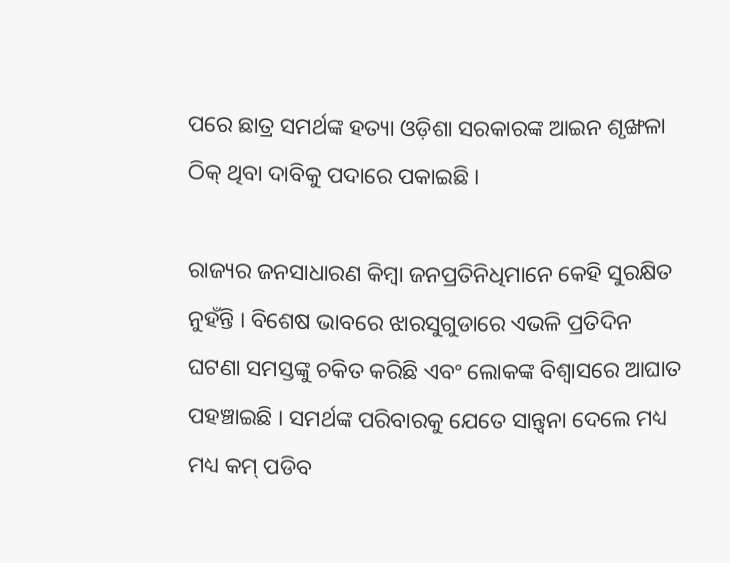ପରେ ଛାତ୍ର ସମର୍ଥଙ୍କ ହତ୍ୟା ଓଡ଼ିଶା ସରକାରଙ୍କ ଆଇନ ଶୃଙ୍ଖଳା ଠିକ୍ ଥିବା ଦାବିକୁ ପଦାରେ ପକାଇଛି ।

ରାଜ୍ୟର ଜନସାଧାରଣ କିମ୍ବା ଜନପ୍ରତିନିଧିମାନେ କେହି ସୁରକ୍ଷିତ ନୁହଁନ୍ତି । ବିଶେଷ ଭାବରେ ଝାରସୁଗୁଡାରେ ଏଭଳି ପ୍ରତିଦିନ ଘଟଣା ସମସ୍ତଙ୍କୁ ଚକିତ କରିଛି ଏବଂ ଲୋକଙ୍କ ବିଶ୍ୱାସରେ ଆଘାତ ପହଞ୍ଚାଇଛି । ସମର୍ଥଙ୍କ ପରିବାରକୁ ଯେତେ ସାନ୍ତ୍ୱନା ଦେଲେ ମଧ୍ୟ ମଧ୍ୟ କମ୍ ପଡିବ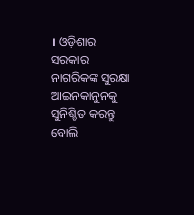। ଓଡ଼ିଶାର ସରକାର ନାଗରିକଙ୍କ ସୁରକ୍ଷା ଆଇନକାନୁନକୁ ସୁନିଶ୍ଚିତ କରନ୍ତୁ ବୋଲି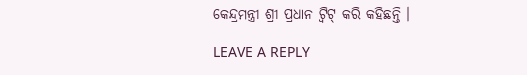କେନ୍ଦ୍ରମନ୍ତ୍ରୀ ଶ୍ରୀ ପ୍ରଧାନ ଟ୍ୱିଟ୍ କରି କହିଛନ୍ତି ।

LEAVE A REPLY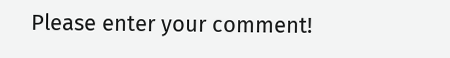Please enter your comment!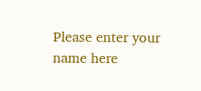Please enter your name here